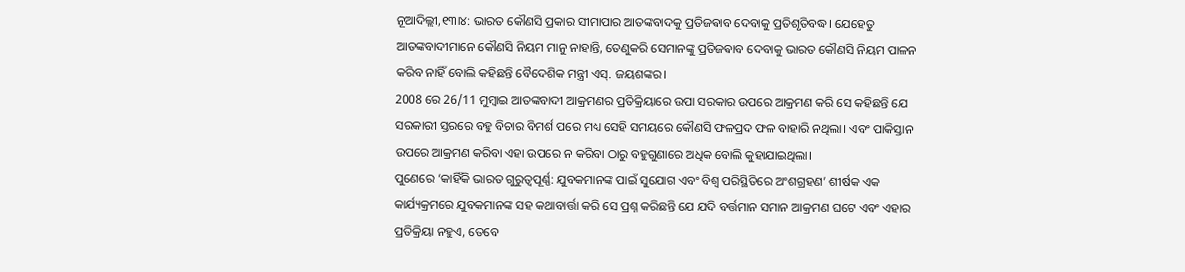ନୂଆଦିଲ୍ଲୀ,୧୩ା୪: ଭାରତ କୌଣସି ପ୍ରକାର ସୀମାପାର ଆତଙ୍କବାଦକୁ ପ୍ରତିଜଵାବ ଦେବାକୁ ପ୍ରତିଶୃତିବଦ୍ଧ। ଯେହେତୁ ଆତଙ୍କବାଦୀମାନେ କୌଣସି ନିୟମ ମାନୁ ନାହାନ୍ତି, ତେଣୁକରି ସେମାନଙ୍କୁ ପ୍ରତିଜଵାବ ଦେବାକୁ ଭାରତ କୌଣସି ନିୟମ ପାଳନ କରିବ ନାହିଁ ବୋଲି କହିଛନ୍ତି ବୈଦେଶିକ ମନ୍ତ୍ରୀ ଏସ୍. ଜୟଶଙ୍କର।
2008 ରେ 26/11 ମୁମ୍ବାଇ ଆତଙ୍କବାଦୀ ଆକ୍ରମଣର ପ୍ରତିକ୍ରିୟାରେ ଉପା ସରକାର ଉପରେ ଆକ୍ରମଣ କରି ସେ କହିଛନ୍ତି ଯେ ସରକାରୀ ସ୍ତରରେ ବହୁ ବିଚାର ବିମର୍ଶ ପରେ ମଧ୍ୟ ସେହି ସମୟରେ କୌଣସି ଫଳପ୍ରଦ ଫଳ ବାହାରି ନଥିଲା। ଏବଂ ପାକିସ୍ତାନ ଉପରେ ଆକ୍ରମଣ କରିବା ଏହା ଉପରେ ନ କରିବା ଠାରୁ ବହୁଗୁଣାରେ ଅଧିକ ବୋଲି କୁହାଯାଇଥିଲା।
ପୁଣେରେ ‘କାହିଁକି ଭାରତ ଗୁରୁତ୍ୱପୂର୍ଣ୍ଣ: ଯୁବକମାନଙ୍କ ପାଇଁ ସୁଯୋଗ ଏବଂ ବିଶ୍ୱ ପରିସ୍ଥିତିରେ ଅଂଶଗ୍ରହଣ’ ଶୀର୍ଷକ ଏକ କାର୍ଯ୍ୟକ୍ରମରେ ଯୁବକମାନଙ୍କ ସହ କଥାବାର୍ତ୍ତା କରି ସେ ପ୍ରଶ୍ନ କରିଛନ୍ତି ଯେ ଯଦି ବର୍ତ୍ତମାନ ସମାନ ଆକ୍ରମଣ ଘଟେ ଏବଂ ଏହାର ପ୍ରତିକ୍ରିୟା ନହୁଏ, ତେବେ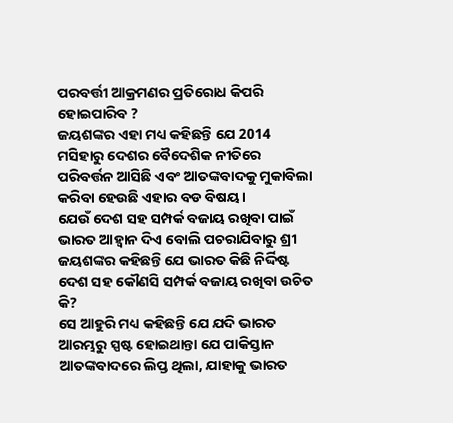ପରବର୍ତ୍ତୀ ଆକ୍ରମଣର ପ୍ରତିରୋଧ କିପରି ହୋଇପାରିବ ?
ଜୟଶଙ୍କର ଏହା ମଧ୍ୟ କହିଛନ୍ତି ଯେ 2014 ମସିହାରୁ ଦେଶର ବୈଦେଶିକ ନୀତିରେ ପରିବର୍ତ୍ତନ ଆସିଛି ଏବଂ ଆତଙ୍କବାଦକୁ ମୁକାବିଲା କରିବା ହେଉଛି ଏହାର ବଡ ବିଷୟ।
ଯେଉଁ ଦେଶ ସହ ସମ୍ପର୍କ ବଜାୟ ରଖିବା ପାଇଁ ଭାରତ ଆହ୍ୱାନ ଦିଏ ବୋଲି ପଚରାଯିବାରୁ ଶ୍ରୀ ଜୟଶଙ୍କର କହିଛନ୍ତି ଯେ ଭାରତ କିଛି ନିର୍ଦ୍ଦିଷ୍ଟ ଦେଶ ସହ କୌଣସି ସମ୍ପର୍କ ବଜାୟ ରଖିବା ଉଚିତ କି?
ସେ ଆହୁରି ମଧ୍ୟ କହିଛନ୍ତି ଯେ ଯଦି ଭାରତ ଆରମ୍ଭରୁ ସ୍ପଷ୍ଟ ହୋଇଥାନ୍ତା ଯେ ପାକିସ୍ତାନ ଆତଙ୍କବାଦରେ ଲିପ୍ତ ଥିଲା, ଯାହାକୁ ଭାରତ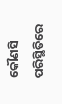କୌଣସି ପରିସ୍ଥିତିରେ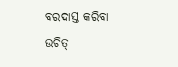ବରଦାସ୍ତ କରିବା ଉଚିତ୍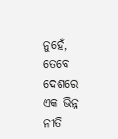ନୁହେଁ, ତେବେ ଦେଶରେ ଏକ ଭିନ୍ନ ନୀତି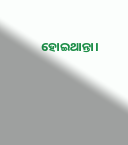ହୋଇଥାନ୍ତା।